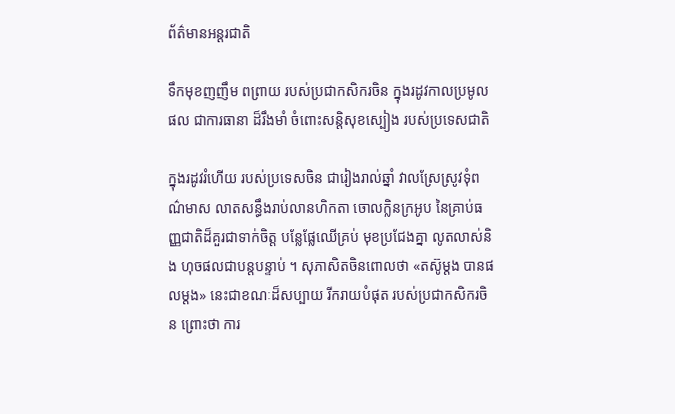ព័ត៌មានអន្តរជាតិ

ទឹកមុខញញឹម ពព្រាយ របស់ប្រជាកសិករចិន ក្នុងរដូវកាលប្រមូលផល ជាការធានា ដ៏រឹងមាំ ចំពោះសន្តិសុខស្បៀង របស់ប្រទេសជាតិ

ក្នុងរដូវរំហើយ របស់ប្រទេសចិន ជារៀងរាល់ឆ្នាំ វាលស្រែស្រូវទុំពណ៌មាស លាតសន្ធឹងរាប់លានហិកតា ចោលក្លិនក្រអូប នៃគ្រាប់ធញ្ញជាតិដ៏គួរជាទាក់ចិត្ត បន្លែផ្លែឈើគ្រប់ មុខប្រជែងគ្នា លូតលាស់និង ហុចផលជាបន្តបន្ទាប់ ។ សុភាសិតចិនពោលថា «តស៊ូម្តង បានផលម្តង» នេះជាខណៈដ៏សប្បាយ រីករាយបំផុត របស់ប្រជាកសិករចិន ព្រោះថា ការ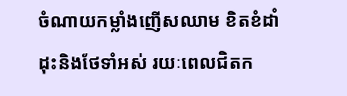ចំណាយកម្លាំងញើសឈាម ខិតខំដាំដុះនិងថែទាំអស់ រយៈពេលជិតក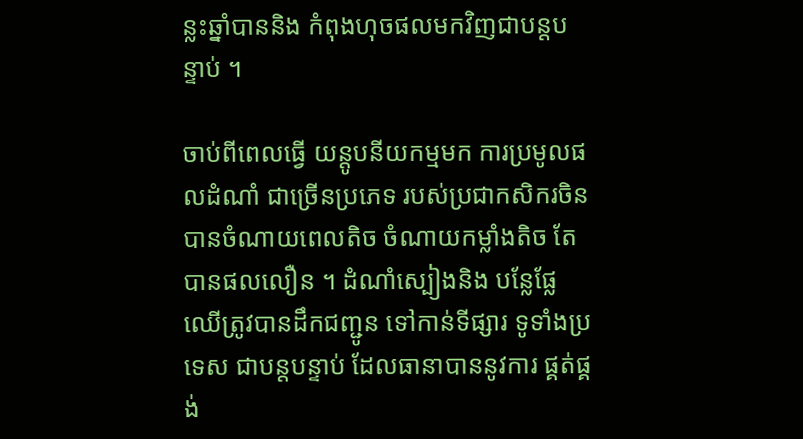ន្លះឆ្នាំបាននិង កំពុងហុចផលមកវិញជាបន្តបន្ទាប់ ។

ចាប់ពីពេលធ្វើ យន្តូបនីយកម្មមក ការប្រមូលផលដំណាំ ជាច្រើនប្រភេទ របស់ប្រជាកសិករចិន បានចំណាយពេលតិច ចំណាយកម្លាំងតិច តែបានផលលឿន ។ ដំណាំស្បៀងនិង បន្លែផ្លែឈើត្រូវបានដឹកជញ្ជូន ទៅកាន់ទីផ្សារ ទូទាំងប្រទេស ជាបន្តបន្ទាប់ ដែលធានាបាននូវការ ផ្គត់ផ្គង់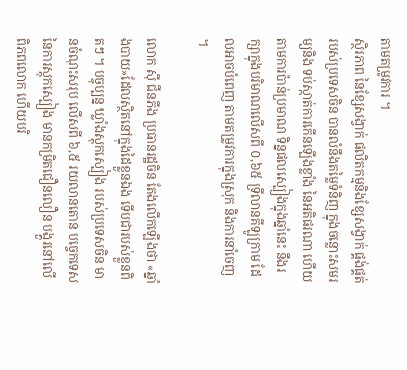តាមតម្រូវការ ។
ស្ថិរភាព នៃខ្សែសង្វាក់ ផលិតកម្មនិងខ្សែសង្វាក់ ផ្គង់ផ្គត់របស់ប្រទេសចិន បានលំនឹងតម្លៃទំនិញ ក្នុងចន្លោះសមរម្យនិង ទប់ស្កាត់ការកើនឡើងខ្លាំង នៃអតិផរណា ហើយតាមការប៉ាន់ប្រមាណ ទិន្នផលស្បៀងក្នុងឆ្នាំនេះ នឹងរក្សាក្នុងបរិមាណលើសពី ០,៦៥ ទ្រីលានគីឡូក្រាម ដែលអាចបំពេញ តាមតម្រូវការក្នុងស្រុក និងការនាំចេញ ។

លោក ស៊ី ជីនភីង ប្រធានរដ្ឋចិន តែងលើកឡើងថា «ឆ្នាំងបាយ»ដែលស្ថិតនៅក្នុងដៃខ្លួនឯង ទើបជារបស់ខ្លួនពិតៗ ។ បច្ចុប្បន្ន ឃ្លាំងស្តុកស្បៀង របស់ប្រទេសចិន មានចំណុះសរុប លើសពី ៦,៥ រយលានតោន បច្ចេកទេស នៃការស្តុកស្បៀង មានកម្រិតជឿនលឿន បង្គួរនៅលើពិភពលោក ហើយបរិ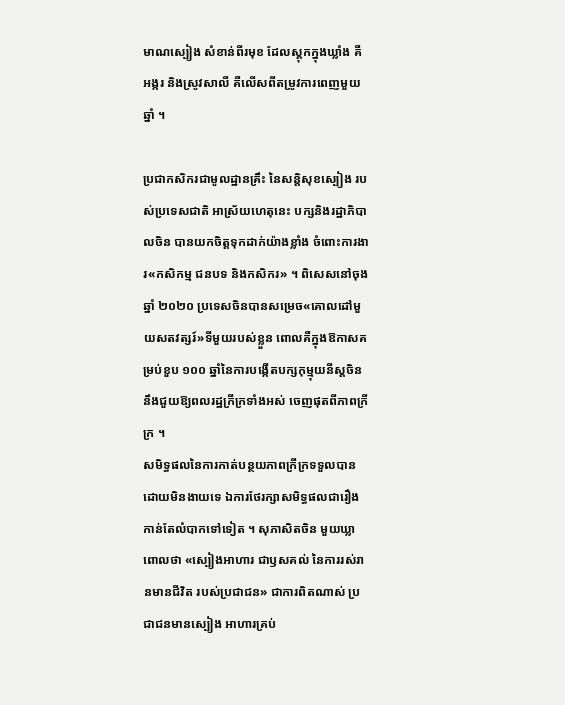មាណស្បៀង សំខាន់ពីរមុខ ដែលស្តុកក្នុងឃ្លាំង គឺអង្ករ និងស្រូវសាលី គឺលើសពីតម្រូវការពេញមួយឆ្នាំ ។

ប្រជាកសិករជាមូលដ្ឋានគ្រឹះ នៃសន្តិសុខស្បៀង របស់ប្រទេសជាតិ អាស្រ័យហេតុនេះ បក្សនិងរដ្ឋាភិបាលចិន បានយកចិត្តទុកដាក់យ៉ាងខ្លាំង ចំពោះការងារ«កសិកម្ម ជនបទ និងកសិករ» ។ ពិសេសនៅចុងឆ្នាំ ២០២០ ប្រទេសចិនបានសម្រេច«គោលដៅមួយសតវត្សរ៍»ទីមួយរបស់ខ្លួន ពោលគឺក្នុងឱកាសគម្រប់ខួប ១០០ ឆ្នាំនៃការបង្កើតបក្សកុម្មុយនីស្តចិន នឹងជួយឱ្យពលរដ្ឋក្រីក្រទាំងអស់ ចេញផុតពីភាពក្រីក្រ ។
សមិទ្ធផលនៃការកាត់បន្ថយភាពក្រីក្រទទួលបានដោយមិនងាយទេ ឯការថែរក្សាសមិទ្ធផលជារឿង កាន់តែលំបាកទៅទៀត ។ សុភាសិតចិន មួយឃ្លាពោលថា «ស្បៀងអាហារ ជាឫសគល់ នៃការរស់រានមានជីវិត របស់ប្រជាជន» ជាការពិតណាស់ ប្រជាជនមានស្បៀង អាហារគ្រប់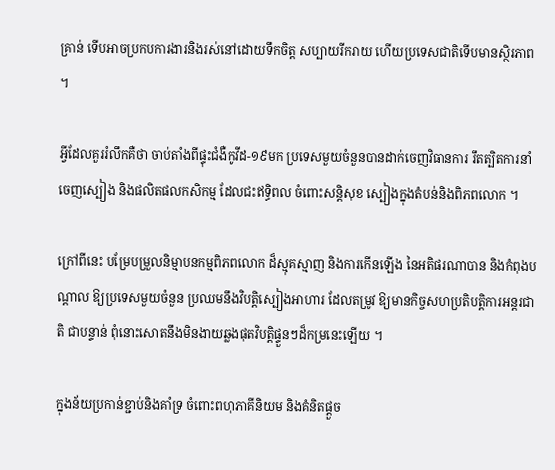គ្រាន់ ទើបអាចប្រកបការងារនិងរស់នៅដោយទឹកចិត្ត សប្បាយរីករាយ ហើយប្រទេសជាតិទើបមានស្ថិរភាព ។

អ្វីដែលគួររំលឹកគឺថា ចាប់តាំងពីផ្ទុះជំងឺកូវីដ-១៩មក ប្រទេសមួយចំនួនបានដាក់ចេញវិធានការ រឹតត្បិតការនាំចេញស្បៀង និងផលិតផលកសិកម្ម ដែលជះឥទ្ធិពល ចំពោះសន្តិសុខ ស្បៀងក្នុងតំបន់និងពិភពលោក ។

ក្រៅពីនេះ បម្រែបម្រួលនិម្មាបនកម្មពិភពលោក ដ៏ស្មុគស្មាញ និងការកើនឡើង នៃអតិផរណាបាន និងកំពុងបណ្តាល ឱ្យប្រទេសមួយចំនួន ប្រឈមនឹងវិបត្តិស្បៀងអាហារ ដែលតម្រូវ ឱ្យមានកិច្ចសហប្រតិបត្តិការអន្តរជាតិ ជាបន្ទាន់ ពុំនោះសោតនឹងមិនងាយឆ្លងផុតវិបត្តិផ្ទួនៗដ៏កម្រនេះឡើយ ។

ក្នុងន័យប្រកាន់ខ្ជាប់និងគាំទ្រ ចំពោះពហុភាគីនិយម និងគំនិតផ្តួច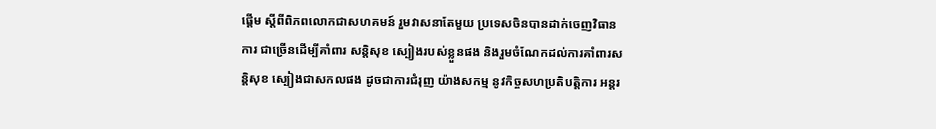ផ្តើម ស្តីពីពិភពលោកជាសហគមន៍ រួមវាសនាតែមួយ ប្រទេសចិនបានដាក់ចេញវិធានការ ជាច្រើនដើម្បីគាំពារ សន្តិសុខ ស្បៀងរបស់ខ្លួនផង និងរួមចំណែកដល់ការគាំពារសន្តិសុខ ស្បៀងជាសកលផង ដូចជាការជំរុញ យ៉ាងសកម្ម នូវកិច្ចសហប្រតិបត្តិការ អន្តរ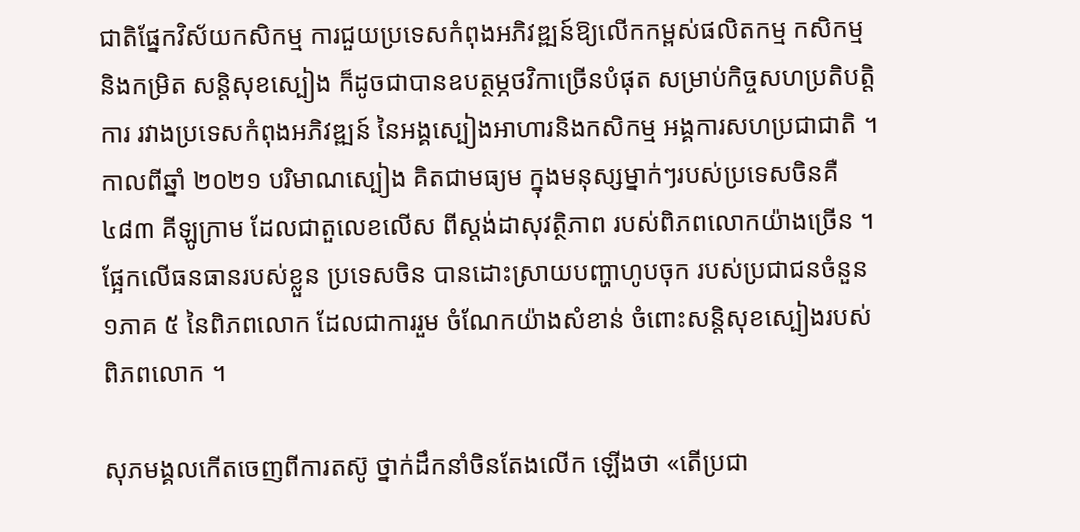ជាតិផ្នែកវិស័យកសិកម្ម ការជួយប្រទេសកំពុងអភិវឌ្ឍន៍ឱ្យលើកកម្ពស់ផលិតកម្ម កសិកម្មនិងកម្រិត សន្តិសុខស្បៀង ក៏ដូចជាបានឧបត្ថម្ភថវិកាច្រើនបំផុត សម្រាប់កិច្ចសហប្រតិបត្តិការ រវាងប្រទេសកំពុងអភិវឌ្ឍន៍ នៃអង្គស្បៀងអាហារនិងកសិកម្ម អង្គការសហប្រជាជាតិ ។
កាលពីឆ្នាំ ២០២១ បរិមាណស្បៀង គិតជាមធ្យម ក្នុងមនុស្សម្នាក់ៗរបស់ប្រទេសចិនគឺ ៤៨៣ គីឡូក្រាម ដែលជាតួលេខលើស ពីស្តង់ដាសុវត្ថិភាព របស់ពិភពលោកយ៉ាងច្រើន ។ ផ្អែកលើធនធានរបស់ខ្លួន ប្រទេសចិន បានដោះស្រាយបញ្ហាហូបចុក របស់ប្រជាជនចំនួន ១ភាគ ៥ នៃពិភពលោក ដែលជាការរួម ចំណែកយ៉ាងសំខាន់ ចំពោះសន្តិសុខស្បៀងរបស់ពិភពលោក ។

សុភមង្គលកើតចេញពីការតស៊ូ ថ្នាក់ដឹកនាំចិនតែងលើក ឡើងថា «តើប្រជា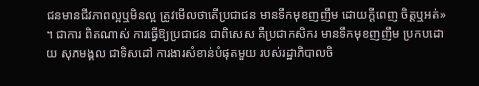ជនមានជីវភាពល្អឬមិនល្អ ត្រូវមើលថាតើប្រជាជន មានទឹកមុខញញឹម ដោយក្តីពេញ ចិត្តឬអត់» ។ ជាការ ពិតណាស់ ការធ្វើឱ្យប្រជាជន ជាពិសេស គឺប្រជាកសិករ មានទឹកមុខញញឹម ប្រកបដោយ សុភមង្គល ជាទិសដៅ ការងារសំខាន់បំផុតមួយ របស់រដ្ឋាភិបាលចិ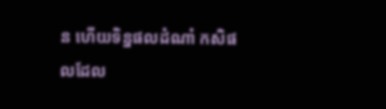ន ហើយទិន្នផលដំណាំ កសិផលដែល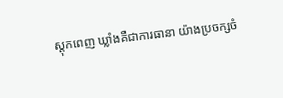ស្តុកពេញ ឃ្លាំងគឺជាការធានា យ៉ាងប្រចក្សចំ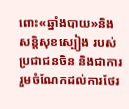ពោះ«ឆ្នាំងបាយ»និងសន្តិសុខស្បៀង របស់ប្រជាជនចិន និងជាការរួមចំណែកដល់ការថែរ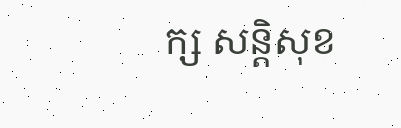ក្ស សន្តិសុខ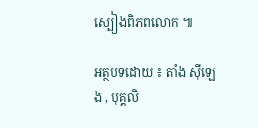ស្បៀងពិភពលោក ៕

អត្ថបទដោយ ៖ តាំង ស៊ីឡេង , បុគ្គលិ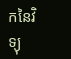កនៃវិទ្យុ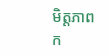មិត្តភាពក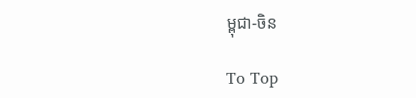ម្ពុជា-ចិន

To Top